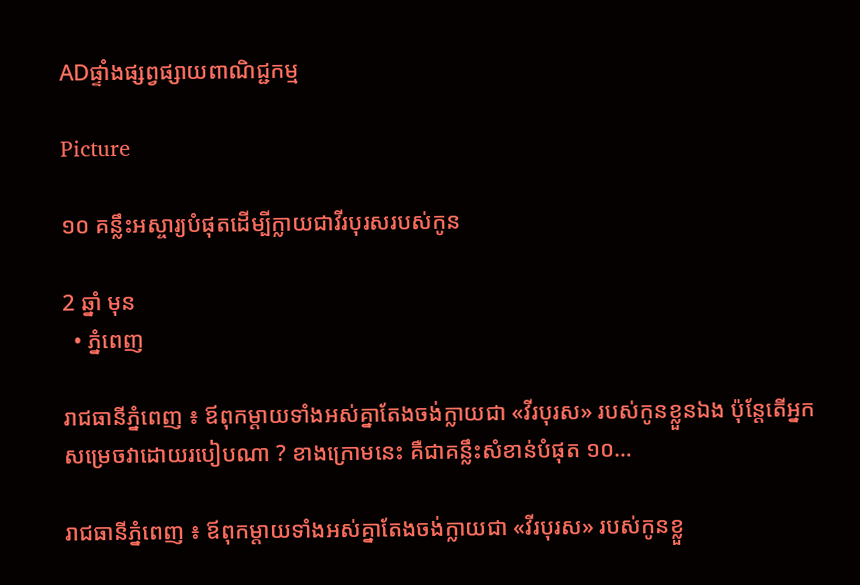ADផ្ទាំងផ្សព្វផ្សាយពាណិជ្ជកម្ម

Picture

១០ គន្លឹះអស្ចារ្យបំផុតដើម្បីក្លាយជាវីរបុរសរបស់កូន

2 ឆ្នាំ មុន
  • ភ្នំពេញ

រាជធានីភ្នំពេញ ៖ ឪពុកម្តាយទាំងអស់គ្នាតែងចង់ក្លាយជា «វីរបុរស» របស់កូនខ្លួនឯង ប៉ុន្តែតើអ្នកសម្រេចវាដោយរបៀបណា ? ខាងក្រោមនេះ គឺជាគន្លឹះសំខាន់បំផុត ១០…

រាជធានីភ្នំពេញ ៖ ឪពុកម្តាយទាំងអស់គ្នាតែងចង់ក្លាយជា «វីរបុរស» របស់កូនខ្លួ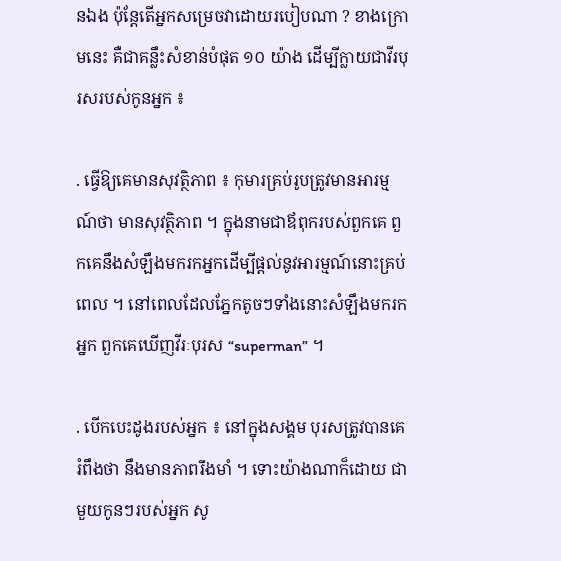នឯង ប៉ុន្តែតើអ្នកសម្រេចវាដោយរបៀបណា ? ខាងក្រោមនេះ គឺជាគន្លឹះសំខាន់បំផុត ១០ យ៉ាង ដើម្បីក្លាយជាវីរបុរសរបស់កូនអ្នក ៖

. ធ្វើឱ្យគេមានសុវត្ថិភាព ៖ កុមារគ្រប់រូបត្រូវមានអារម្មណ៍ថា មានសុវត្ថិភាព ។ ក្នុងនាមជាឪពុករបស់ពួកគេ ពួកគេនឹងសំឡឹងមករកអ្នកដើម្បីផ្តល់នូវអារម្មណ៍នោះគ្រប់ពេល ។ នៅពេលដែលភ្នែកតូចៗទាំងនោះសំឡឹងមករកអ្នក ពួកគេឃើញវីរៈបុរស “superman” ។

. បើកបេះដូងរបស់អ្នក ៖ នៅក្នុងសង្គម បុរសត្រូវបានគេរំពឹងថា នឹងមានភាពរឹងមាំ ។ ទោះយ៉ាងណាក៏ដោយ ជាមួយកូនៗរបស់អ្នក សូ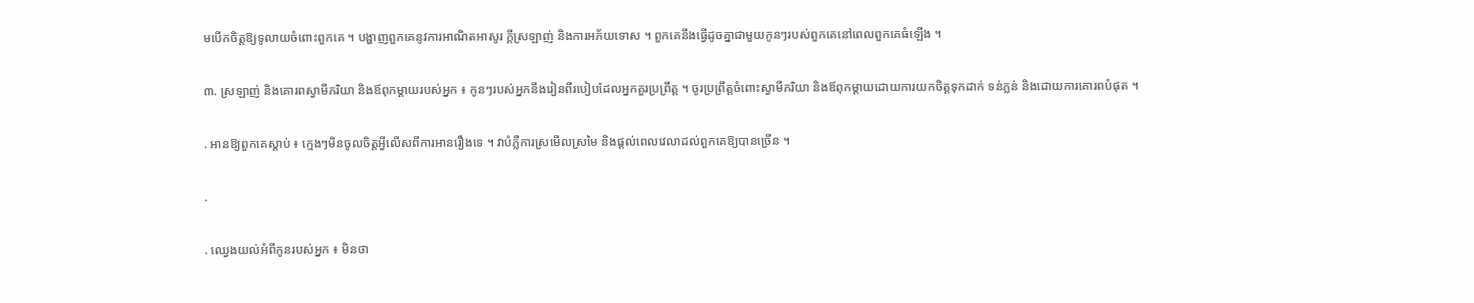មបើកចិត្តឱ្យទូលាយចំពោះពួកគេ ។ បង្ហាញពួកគេនូវការអាណិតអាសូរ ក្តីស្រឡាញ់ និងការអភ័យទោស ។ ពួកគេនឹងធ្វើដូចគ្នាជាមួយកូនៗរបស់ពួកគេនៅពេលពួកគេធំឡើង ។

៣. ស្រឡាញ់ និងគោរពស្វាមីភរិយា និងឪពុកម្តាយរបស់អ្នក ៖ កូនៗរបស់អ្នកនឹងរៀនពីរបៀបដែលអ្នកគួរប្រព្រឹត្ដ ។ ចូរប្រព្រឹត្តចំពោះស្វាមីភរិយា និងឪពុកម្តាយដោយការយកចិត្តទុកដាក់ ទន់ភ្លន់ និងដោយការគោរពបំផុត ។

. អានឱ្យពួកគេស្តាប់ ៖ ក្មេងៗមិនចូលចិត្តអ្វីលើសពីការអានរឿងទេ ។ វាបំភ្លឺការស្រមើលស្រមៃ និងផ្តល់ពេលវេលាដល់ពួកគេឱ្យបានច្រើន ។

.

. ឈ្វេងយល់អំពីកូនរបស់អ្នក ៖ មិនថា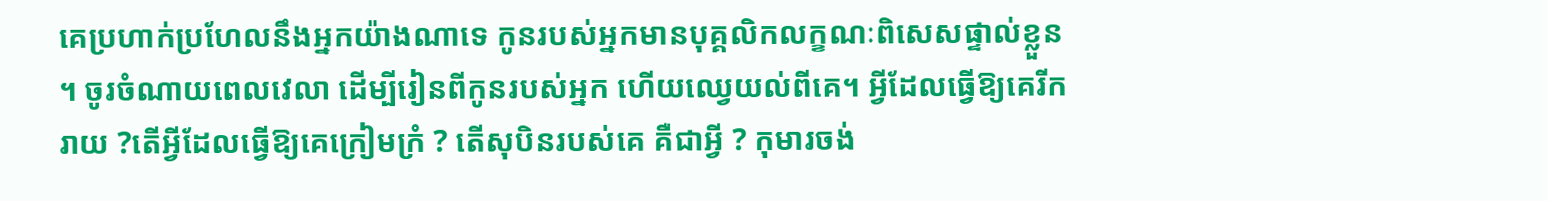គេប្រហាក់ប្រហែលនឹងអ្នកយ៉ាងណាទេ កូនរបស់អ្នកមានបុគ្គលិកលក្ខណៈពិសេសផ្ទាល់ខ្លួន ។ ចូរចំណាយពេលវេលា ដើម្បីរៀនពីកូនរបស់អ្នក ហើយឈ្វេយល់ពីគេ។ អ្វីដែលធ្វើឱ្យគេរីករាយ ?តើអ្វីដែលធ្វើឱ្យគេក្រៀមក្រំ ? តើសុបិនរបស់គេ គឺជាអ្វី ? កុមារចង់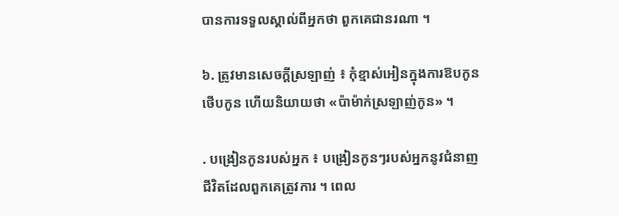បានការទទួលស្គាល់ពីអ្នកថា ពួកគេជានរណា ។

៦. ត្រូវមានសេចក្តីស្រឡាញ់ ៖ កុំខ្មាស់អៀនក្នុងការឱបកូន ថើបកូន ហើយនិយាយថា «ប៉ាម៉ាក់ស្រឡាញ់កូន» ។

. បង្រៀនកូនរបស់អ្នក ៖ បង្រៀនកូនៗរបស់អ្នកនូវជំនាញជីវិតដែលពួកគេត្រូវការ ។ ពេល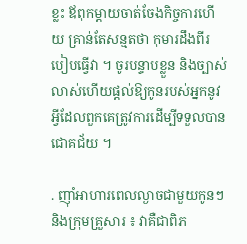ខ្លះ ឪពុកម្តាយចាត់ចែងកិច្ចការហើយ គ្រាន់តែសន្មតថា កុមារដឹងពីរបៀបធ្វើវា ។ ចូរបន្ទាបខ្លួន និងច្បាស់លាស់ហើយផ្តល់ឱ្យកូនរបស់អ្នកនូវអ្វីដែលពួកគេត្រូវការដើម្បីទទួលបានជោគជ័យ ។

. ញ៉ាំអាហារពេលល្ងាចជាមួយកូនៗ និងក្រុមគ្រួសារ ៖ វាគឺជាពិភ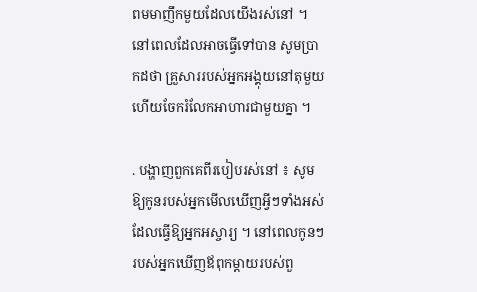ពមមាញឹកមួយដែលយើងរស់នៅ ។ នៅពេលដែលអាចធ្វើទៅបាន សូមប្រាកដថា គ្រួសាររបស់អ្នកអង្គុយនៅតុមួយ ហើយចែករំលែកអាហារជាមួយគ្នា ។

. បង្ហាញពួកគេពីរបៀបរស់នៅ ៖ សូមឱ្យកូនរបស់អ្នកមើលឃើញអ្វីៗទាំងអស់ដែលធ្វើឱ្យអ្នកអស្ចារ្យ ។ នៅពេលកូនៗរបស់អ្នកឃើញឪពុកម្តាយរបស់ពួ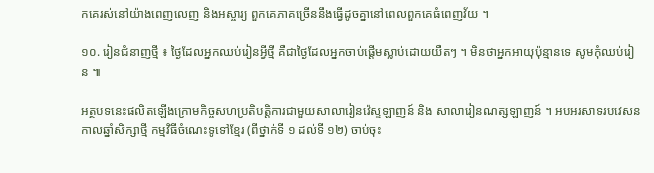កគេរស់នៅយ៉ាងពេញលេញ និងអស្ចារ្យ ពួកគេភាគច្រើននឹងធ្វើដូចគ្នានៅពេលពួកគេធំពេញវ័យ ។

១០. រៀនជំនាញថ្មី ៖ ថ្ងៃដែលអ្នកឈប់រៀនអ្វីថ្មី គឺជាថ្ងៃដែលអ្នកចាប់ផ្តើមស្លាប់ដោយយឺតៗ ។ មិនថាអ្នកអាយុប៉ុន្មានទេ សូមកុំឈប់រៀន ៕

អត្ថបទនេះផលិតឡើងក្រោមកិច្ចសហប្រតិបត្តិការជាមួយសាលារៀនវ៉េស្ទឡាញន៍ និង សាលារៀនណត្សឡាញន៍ ។ អបអរសាទរបវេសនកាលឆ្នាំសិក្សាថ្មី កម្មវិធីចំណេះទូទៅខ្មែរ (ពីថ្នាក់ទី ១ ដល់ទី ១២) ចាប់ចុះ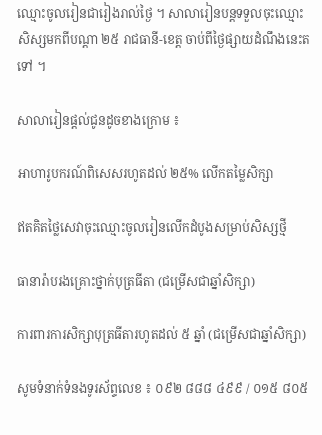ឈ្មោះចូលរៀនជារៀងរាល់ថ្ងៃ ។ សាលារៀនបន្តទទួលចុះឈ្មោះសិស្សមកពីបណ្តា ២៥ រាជធានី-ខេត្ត ចាប់ពីថ្ងៃផ្សាយដំណឹងនេះតទៅ ។

សាលារៀនផ្តល់ជូនដូចខាងក្រោម ៖

អាហារូបករណ៍ពិសេសរហូតដល់ ២៥% លើកតម្លៃសិក្សា

ឥតគិតថ្លៃសេវាចុះឈ្មោះចូលរៀនលើកដំបូងសម្រាប់សិស្សថ្មី

ធានារ៉ាបរងគ្រោះថ្នាក់បុត្រធីតា (ជម្រើសជាឆ្នាំសិក្សា)

ការពារការសិក្សាបុត្រធីតារហូតដល់ ៥ ឆ្នាំ (ជម្រើសជាឆ្នាំសិក្សា)

សូមទំនាក់ទំនងទូរស័ព្ទលេខ ៖ ០៩២ ៨៨៨ ៤៩៩ / ០១៥ ៨០៥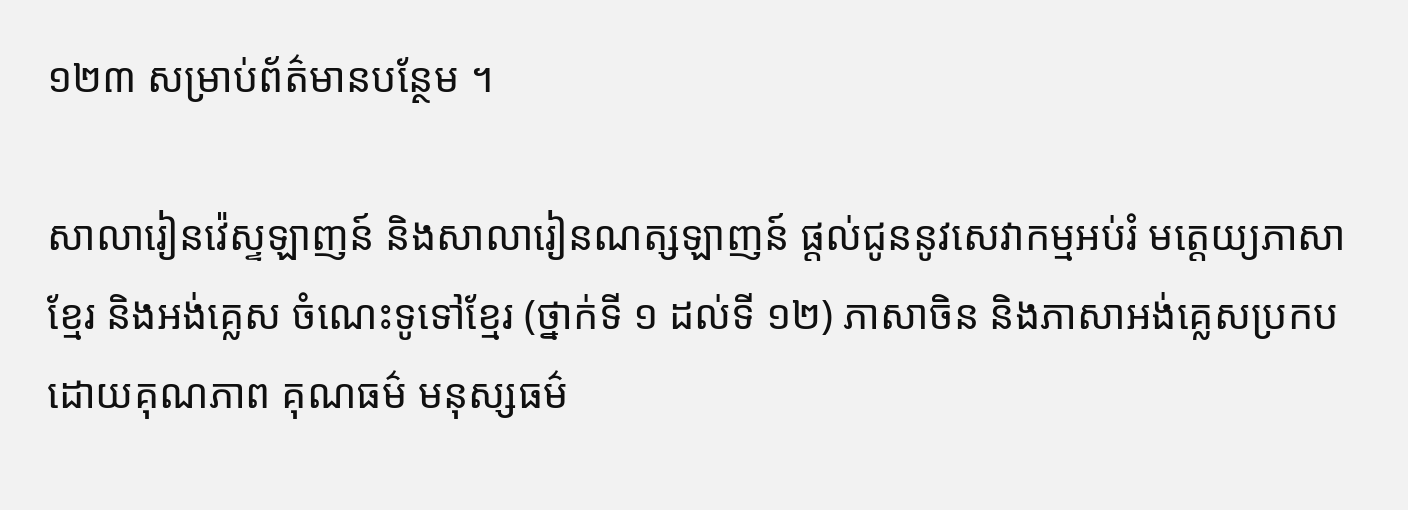១២៣ សម្រាប់ព័ត៌មានបន្ថែម ។

សាលារៀនវ៉េស្ទឡាញន៍ និងសាលារៀនណត្សឡាញន៍ ផ្តល់ជូននូវសេវាកម្មអប់រំ មត្តេយ្យភាសាខែ្មរ និងអង់គ្លេស ចំណេះទូទៅខ្មែរ (ថ្នាក់ទី ១ ដល់ទី ១២) ភាសាចិន និងភាសាអង់គ្លេសប្រកបដោយគុណភាព គុណធម៌ មនុស្សធម៌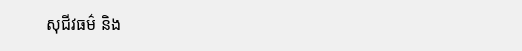សុជីវធម៌ និង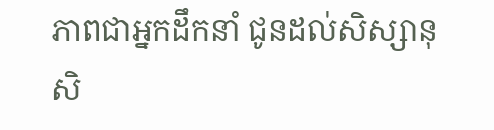ភាពជាអ្នកដឹកនាំ ជូនដល់សិស្សានុសិ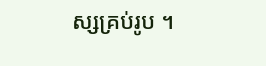ស្សគ្រប់រូប ។